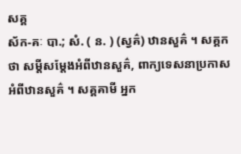សគ្គ
ស័ក-គៈ បា.; សំ. ( ន. ) (ស្វគ៌) ឋានសួគ៌ ។ សគ្គកថា សម្ដីសម្ដែងអំពីឋានសួគ៌, ពាក្យទេសនាប្រកាសអំពីឋានសួគ៌ ។ សគ្គគាមី អ្នក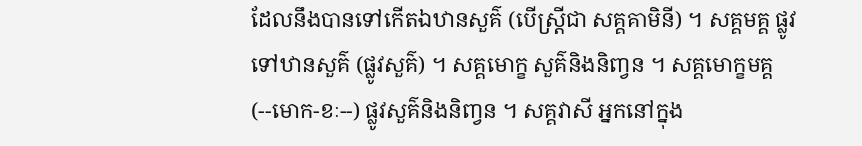ដែលនឹងបានទៅកើតឯឋានសួគ៌ (បើស្ត្រីជា សគ្គគាមិនី) ។ សគ្គមគ្គ ផ្លូវទៅឋានសួគ៌ (ផ្លូវសួគ៌) ។ សគ្គមោក្ខ សួគ៌និងនិញ្វន ។ សគ្គមោក្ខមគ្គ (--មោក-ខៈ--) ផ្លូវសួគ៌និងនិញ្វន ។ សគ្គវាសី អ្នកនៅក្នុង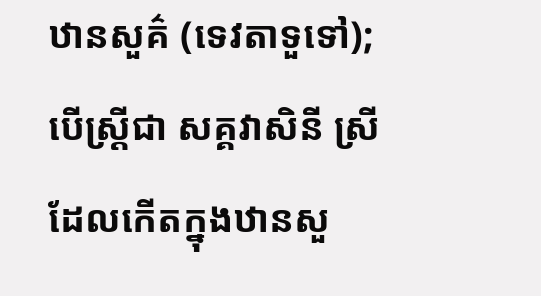ឋានសួគ៌ (ទេវតាទួទៅ); បើស្ត្រីជា សគ្គវាសិនី ស្រីដែលកើតក្នុងឋានសួ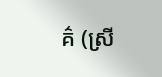គ៌ (ស្រី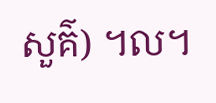សួគ៌) ។ល។